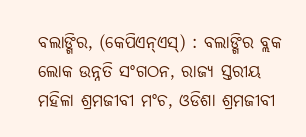ବଲାଙ୍ଗିର, (କେପିଏନ୍ଏସ୍) : ବଲାଙ୍ଗିର ବ୍ଲକ ଲୋକ ଉନ୍ନତି ସଂଗଠନ, ରାଜ୍ୟ ସ୍ତରୀୟ ମହିଳା ଶ୍ରମଜୀବୀ ମଂଚ, ଓଡିଶା ଶ୍ରମଜୀବୀ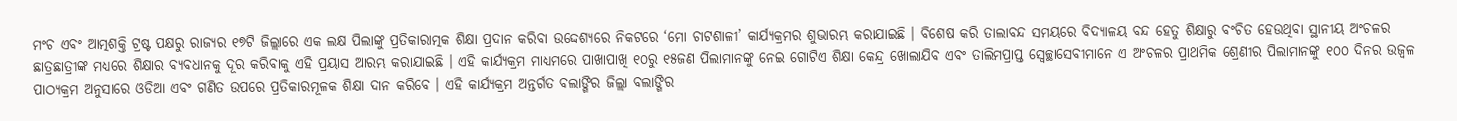ମଂଚ ଏବଂ ଆତ୍ମଶକ୍ତି ଟ୍ରଷ୍ଟ ପକ୍ଷରୁ ରାଜ୍ୟର ୧୭ଟି ଜିଲ୍ଲାରେ ଏକ ଲକ୍ଷ ପିଲାଙ୍କୁ ପ୍ରତିକାରାତ୍ମକ ଶିକ୍ଷା ପ୍ରଦାନ କରିବା ଉଦ୍ଦେଶ୍ୟରେ ନିକଟରେ ‘ମୋ ଚାଟଶାଳୀ’ କାର୍ଯ୍ୟକ୍ରମର ଶୁଭାରମ୍ଭ କରାଯାଇଛି । ବିଶେଷ କରି ତାଲାବନ୍ଦ ସମୟରେ ବିଦ୍ୟାଳୟ ବନ୍ଦ ହେତୁ ଶିକ୍ଷାରୁ ବଂଚିତ ହେଉଥିବା ସ୍ଥାନୀୟ ଅଂଚଳର ଛାତ୍ରଛାତ୍ରୀଙ୍କ ମଧ୍ୟରେ ଶିକ୍ଷାର ବ୍ୟବଧାନକୁ ଦୂର କରିବାକୁ ଏହି ପ୍ରୟାସ ଆରମ୍ଭ କରାଯାଇଛି । ଏହି କାର୍ଯ୍ୟକ୍ରମ ମାଧ୍ୟମରେ ପାଖାପାଖି ୧୦ରୁ ୧୫ଜଣ ପିଲାମାନଙ୍କୁ ନେଇ ଗୋଟିଏ ଶିକ୍ଷା କେନ୍ଦ୍ର ଖୋଲାଯିବ ଏବଂ ତାଲିମପ୍ରାପ୍ତ ସ୍ୱେଚ୍ଛାସେବୀମାନେ ଏ ଅଂଚଳର ପ୍ରାଥମିକ ଶ୍ରେଣୀର ପିଲାମାନଙ୍କୁ ୧୦୦ ଦିନର ଉଜ୍ୱଳ ପାଠ୍ୟକ୍ରମ ଅନୁସାରେ ଓଡିଆ ଏବଂ ଗଣିତ ଉପରେ ପ୍ରତିକାରମୂଳକ ଶିକ୍ଷା ଦାନ କରିବେ । ଏହି କାର୍ଯ୍ୟକ୍ରମ ଅନ୍ତର୍ଗତ ବଲାଙ୍ଗିର ଜିଲ୍ଲା ବଲାଙ୍ଗିର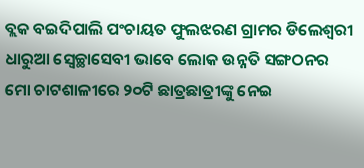ବ୍ଲକ ବଇଦିପାଲି ପଂଚାୟତ ଫୁଲଝରଣ ଗ୍ରାମର ଡିଲେଶ୍ୱରୀ ଧାରୁଆ ସ୍ୱେଚ୍ଛାସେବୀ ଭାବେ ଲୋକ ଉନ୍ନତି ସଙ୍ଗଠନର ମୋ ଚାଟଶାଳୀରେ ୨୦ଟି ଛାତ୍ରଛାତ୍ରୀଙ୍କୁ ନେଇ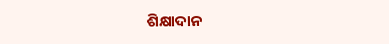ଶିକ୍ଷାଦାନ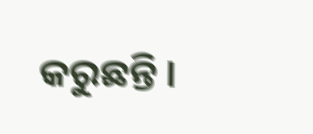କରୁଛନ୍ତି ।